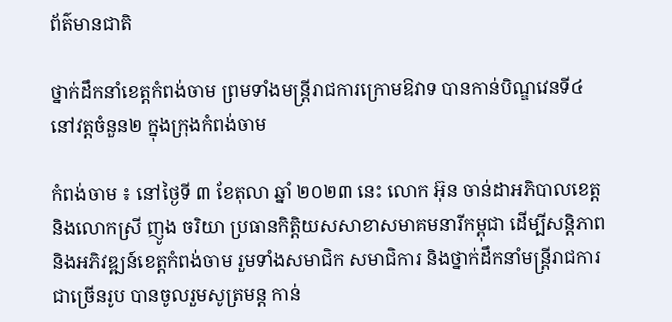ព័ត៌មានជាតិ

ថ្នាក់ដឹកនាំខេត្តកំពង់ចាម ព្រមទាំងមន្ត្រីរាជការក្រោមឱវាទ បានកាន់បិណ្ឌវេនទី៤ នៅវត្តចំនួន២ ក្នុងក្រុងកំពង់ចាម

កំពង់ចាម ៖ នៅថ្ងៃទី ៣ ខែតុលា ឆ្នាំ ២០២៣ នេះ លោក អ៊ុន ចាន់ដាអភិបាលខេត្ត និងលោកស្រី ញូង ចរិយា ប្រធានកិត្តិយសសាខាសមាគមនារីកម្ពុជា ដើម្បីសន្តិភាព និងអភិវឌ្ឍន៍ខេត្តកំពង់ចាម រួមទាំងសមាជិក សមាជិការ និងថ្នាក់ដឹកនាំមន្ត្រីរាជការ ជាច្រើនរូប បានចូលរួមសូត្រមន្ត កាន់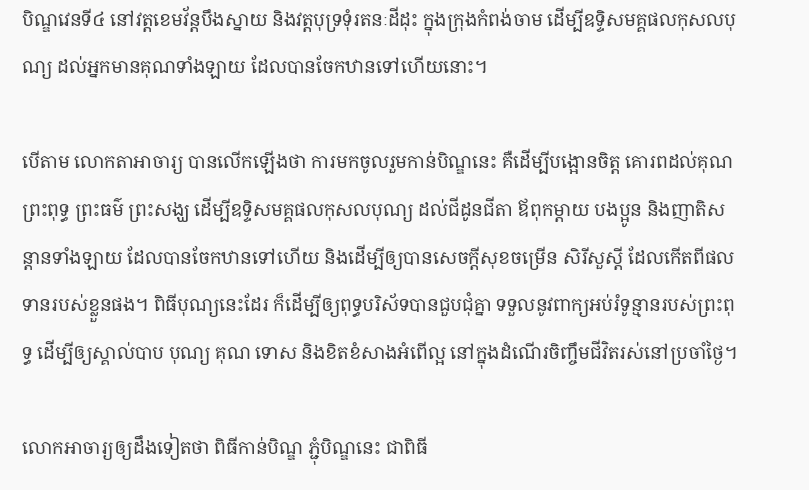បិណ្ឌវេនទី៤ នៅវត្តខេមវ័ន្តបឹងស្នាយ និងវត្តបុទ្រទុំរតនៈដីដុះ ក្នុងក្រុងកំពង់ចាម ដើម្បីឧទ្ទិសមគ្គផលកុសលបុណ្យ ដល់អ្នកមានគុណទាំងឡាយ ដែលបានចែកឋានទៅហើយនោះ។

បើតាម លោកតាអាចារ្យ បានលើកឡើងថា ការមកចូលរួមកាន់បិណ្ឌនេះ គឺដើម្បីបង្អោនចិត្ត គោរពដល់គុណព្រះពុទ្ធ ព្រះធម៌ ព្រះសង្ឃ ដើម្បីឧទ្ទិសមគ្គផលកុសលបុណ្យ ដល់ជីដូនជីតា ឪពុកម្តាយ បងប្អូន និងញាតិសន្តានទាំងឡាយ ដែលបានចែកឋានទៅហើយ និងដើម្បីឲ្យបានសេចក្តីសុខចម្រើន សិរីសួស្តី ដែលកើតពីផលទានរបស់ខ្លួនផង។ ពិធីបុណ្យនេះដែរ ក៏ដើម្បីឲ្យពុទ្ធបរិស័ទបានជួបជុំគ្នា ទទួលនូវពាក្យអប់រំទូន្មានរបស់ព្រះពុទ្ធ ដើម្បីឲ្យស្គាល់បាប បុណ្យ គុណ ទោស និងខិតខំសាងអំពើល្អ នៅក្នុងដំណើរចិញ្ចឹមជីវិតរស់នៅប្រចាំថ្ងៃ។

លោកអាចារ្យឲ្យដឹងទៀតថា ពិធីកាន់បិណ្ឌ ភ្ជុំបិណ្ឌនេះ ជាពិធី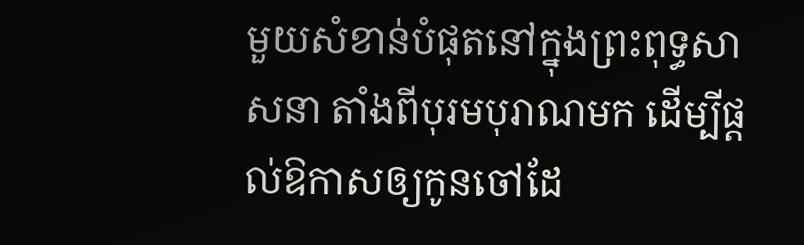មួយសំខាន់បំផុតនៅក្នុងព្រះពុទ្ធសាសនា តាំងពីបុរមបុរាណមក ដើម្បីផ្តល់ឱកាសឲ្យកូនចៅដែ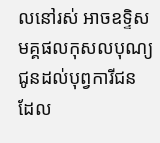លនៅរស់ អាចឧទ្ទិសមគ្គផលកុសលបុណ្យ ជូនដល់បុព្វការីជន ដែល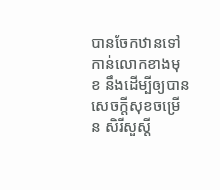បានចែកឋានទៅកាន់លោកខាងមុខ នឹងដើម្បីឲ្យបានសេចក្តីសុខចម្រើន សិរីសួស្តី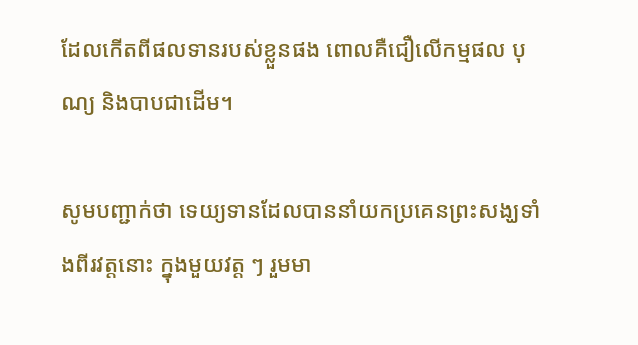ដែលកើតពីផលទានរបស់ខ្លួនផង ពោលគឺជឿលើកម្មផល បុណ្យ និងបាបជាដើម។

សូមបញ្ជាក់ថា ទេយ្យទានដែលបាននាំយកប្រគេនព្រះសង្ឃទាំងពីរវត្តនោះ ក្នុងមួយវត្ត ៗ រួមមា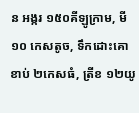ន អង្ករ ១៥០គីឡូក្រាម, មី ១០ កេសតូច, ទឹកដោះគោខាប់ ២កេសធំ, ត្រីខ ១២យូ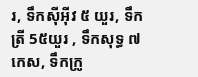រ, ទឹកស៊ីអ៊ីវ ៥ យួរ, ទឹកត្រី 5៥យួរ , ទឹកសុទ្ធ ៧កេស, ទឹកក្រូ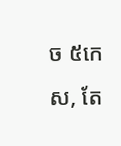ច ៥កេស, តែ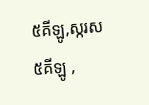៥គីឡូ,ស្ករស ៥គីឡូ ,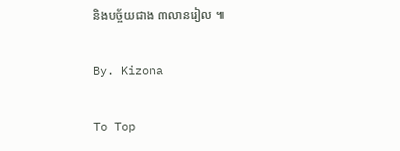និងបច្ច័យជាង ៣លានរៀល ៕

By. Kizona

To Top